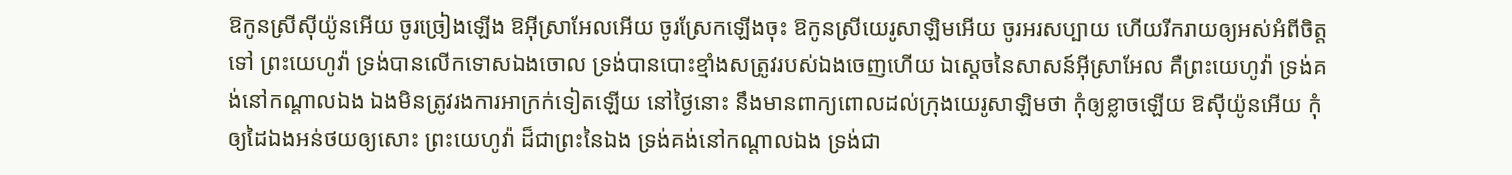ឱកូនស្រីស៊ីយ៉ូនអើយ ចូរច្រៀងឡើង ឱអ៊ីស្រាអែលអើយ ចូរស្រែកឡើងចុះ ឱកូនស្រីយេរូសាឡិមអើយ ចូរអរសប្បាយ ហើយរីករាយឲ្យអស់អំពីចិត្តទៅ ព្រះយេហូវ៉ា ទ្រង់បានលើកទោសឯងចោល ទ្រង់បានបោះខ្មាំងសត្រូវរបស់ឯងចេញហើយ ឯស្តេចនៃសាសន៍អ៊ីស្រាអែល គឺព្រះយេហូវ៉ា ទ្រង់គង់នៅកណ្តាលឯង ឯងមិនត្រូវរងការអាក្រក់ទៀតឡើយ នៅថ្ងៃនោះ នឹងមានពាក្យពោលដល់ក្រុងយេរូសាឡិមថា កុំឲ្យខ្លាចឡើយ ឱស៊ីយ៉ូនអើយ កុំឲ្យដៃឯងអន់ថយឲ្យសោះ ព្រះយេហូវ៉ា ដ៏ជាព្រះនៃឯង ទ្រង់គង់នៅកណ្តាលឯង ទ្រង់ជា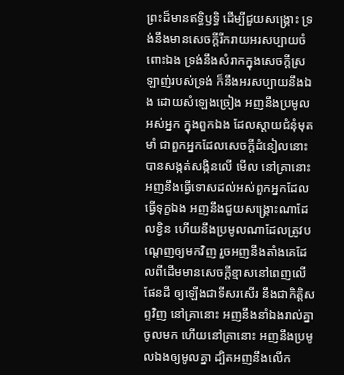ព្រះដ៏មានឥទ្ធិឫទ្ធិ ដើម្បីជួយសង្គ្រោះ ទ្រង់នឹងមានសេចក្ដីរីករាយអរសប្បាយចំពោះឯង ទ្រង់នឹងសំរាកក្នុងសេចក្ដីស្រឡាញ់របស់ទ្រង់ ក៏នឹងអរសប្បាយនឹងឯង ដោយសំឡេងច្រៀង អញនឹងប្រមូលអស់អ្នក ក្នុងពួកឯង ដែលស្តាយជំនុំមុតមាំ ជាពួកអ្នកដែលសេចក្ដីដំនៀលនោះ បានសង្កត់សង្កិនលើ មើល នៅគ្រានោះ អញនឹងធ្វើទោសដល់អស់ពួកអ្នកដែលធ្វើទុក្ខឯង អញនឹងជួយសង្គ្រោះណាដែលខ្វិន ហើយនឹងប្រមូលណាដែលត្រូវបណ្តេញឲ្យមកវិញ រួចអញនឹងតាំងគេដែលពីដើមមានសេចក្ដីខ្មាសនៅពេញលើផែនដី ឲ្យឡើងជាទីសរសើរ នឹងជាកិត្តិសព្ទវិញ នៅគ្រានោះ អញនឹងនាំឯងរាល់គ្នាចូលមក ហើយនៅគ្រានោះ អញនឹងប្រមូលឯងឲ្យមូលគ្នា ដ្បិតអញនឹងលើក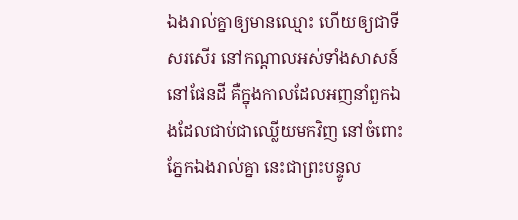ឯងរាល់គ្នាឲ្យមានឈ្មោះ ហើយឲ្យជាទីសរសើរ នៅកណ្តាលអស់ទាំងសាសន៍នៅផែនដី គឺក្នុងកាលដែលអញនាំពួកឯងដែលជាប់ជាឈ្លើយមកវិញ នៅចំពោះភ្នែកឯងរាល់គ្នា នេះជាព្រះបន្ទូល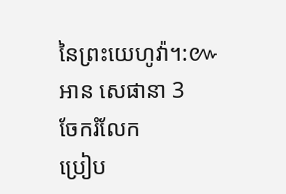នៃព្រះយេហូវ៉ា។:៚
អាន សេផានា 3
ចែករំលែក
ប្រៀប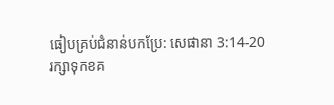ធៀបគ្រប់ជំនាន់បកប្រែ: សេផានា 3:14-20
រក្សាទុកខគ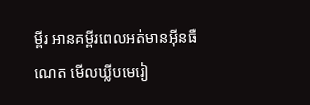ម្ពីរ អានគម្ពីរពេលអត់មានអ៊ីនធឺណេត មើលឃ្លីបមេរៀ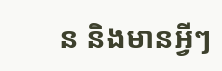ន និងមានអ្វីៗ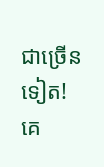ជាច្រើនទៀត!
គេ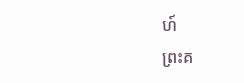ហ៍
ព្រះគ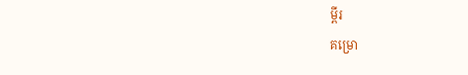ម្ពីរ
គម្រោ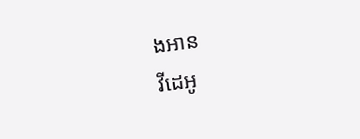ងអាន
វីដេអូ